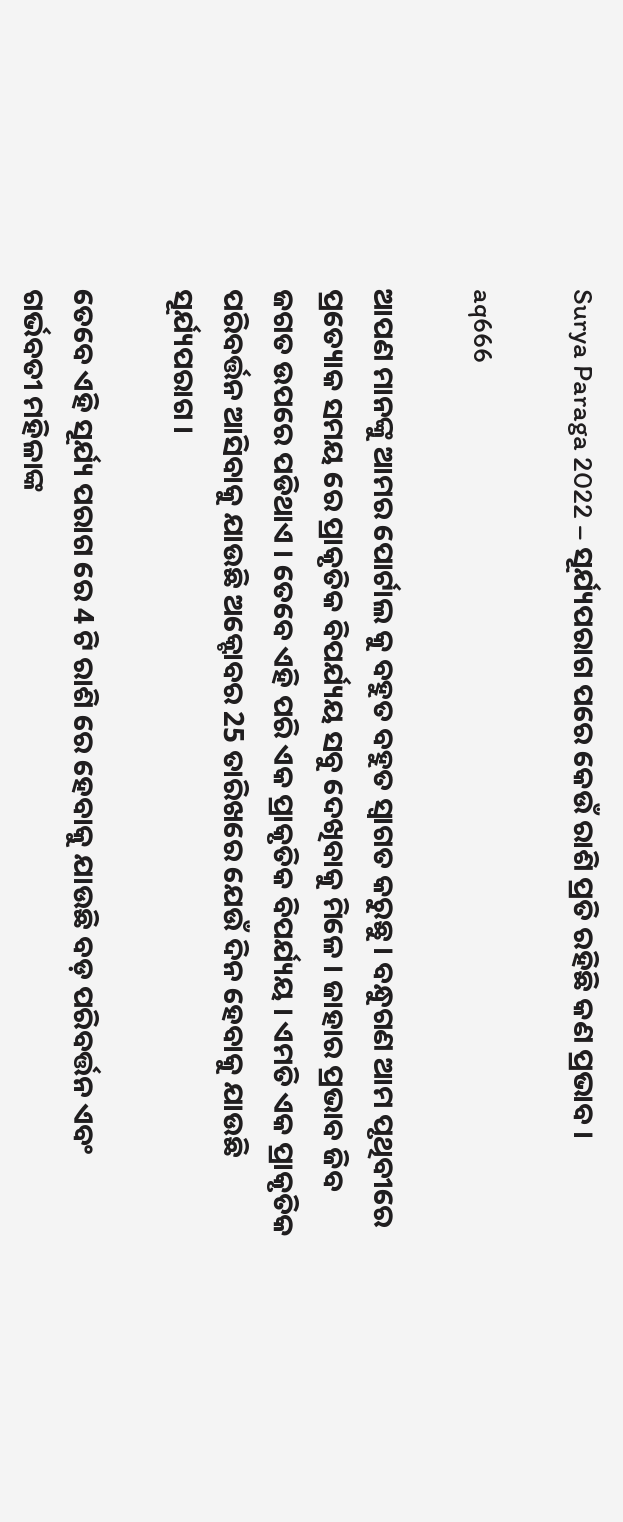Surya Paraga 2022 – ସୂର୍ଯ୍ୟପରାଗ ପରେ କେଉଁ ରାଶି ପ୍ରତି ରହିଛି କଣ ପ୍ରଭାବ ।

aq666

ଆପଣ ମାନଙ୍କୁ ଆମର ପୋର୍ଟାଲ କୁ ବହୁତ ବହୁତ ସ୍ୱାଗତ କରୁଛୁ । ବନ୍ଧୁଗଣ ଆମ ପୃଥିବୀରେ ପ୍ରତ୍ୟୋକ ସମୟ ରେ ପ୍ରାକୃତିକ ବିପର୍ଯ୍ୟୟ ସବୁ ଦେଖିବାକୁ ମିଳେ । ଜାହାର ପ୍ରଭାବ ଜିବ ଜଗତ ଉପରେ ପଡିଥାଏ । ତେବେ ଏହି ପରି ଏକ ପ୍ରାକୃତିକ ବିପର୍ଯ୍ୟୟ । ଏମତି ଏକ ପ୍ରାକୃତିକ ପରିବର୍ତ୍ତନ ଆସିବାକୁ ଯାଉଛି ଅକ୍ଟୋବର 25 ତାରିଖରେ ଯେଉଁ ଦିନ ହେବାକୁ ଯାଉଛି ସୂର୍ଯ୍ୟପରାଗ ।

ତେବେ ଏହି ସୂର୍ଯ୍ୟ ପରାଗ ରେ 4 ଟି ରାଶି ରେ ହେବାକୁ ଯାଉଛି ବଡ଼ ପରିବର୍ତ୍ତନ ଏବଂ ଗର୍ଭବତୀ ମହିଳାଙ୍କ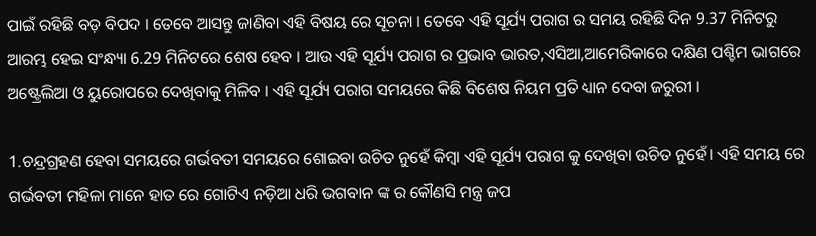ପାଇଁ ରହିଛି ବଡ଼ ବିପଦ । ତେବେ ଆସନ୍ତୁ ଜାଣିବା ଏହି ବିଷୟ ରେ ସୂଚନା । ତେବେ ଏହି ସୂର୍ଯ୍ୟ ପରାଗ ର ସମୟ ରହିଛି ଦିନ 9.37 ମିନିଟରୁ ଆରମ୍ଭ ହେଇ ସଂନ୍ଧ୍ୟା 6.29 ମିନିଟରେ ଶେଷ ହେବ । ଆଉ ଏହି ସୂର୍ଯ୍ୟ ପରାଗ ର ପ୍ରଭାବ ଭାରତ,ଏସିଆ,ଆମେରିକାରେ ଦକ୍ଷିଣ ପଶ୍ଚିମ ଭାଗରେ ଅଷ୍ଟ୍ରେଲିଆ ଓ ୟୁରୋପରେ ଦେଖିବାକୁ ମିଳିବ । ଏହି ସୂର୍ଯ୍ୟ ପରାଗ ସମୟରେ କିଛି ବିଶେଷ ନିୟମ ପ୍ରତି ଧ୍ୟାନ ଦେବା ଜରୁରୀ ।

1.ଚନ୍ଦ୍ରଗ୍ରହଣ ହେବା ସମୟରେ ଗର୍ଭବତୀ ସମୟରେ ଶୋଇବା ଉଚିତ ନୁହେଁ କିମ୍ବା ଏହି ସୂର୍ଯ୍ୟ ପରାଗ କୁ ଦେଖିବା ଉଚିତ ନୁହେଁ। ଏହି ସମୟ ରେ ଗର୍ଭବତୀ ମହିଳା ମାନେ ହାତ ରେ ଗୋଟିଏ ନଡ଼ିଆ ଧରି ଭଗବାନ ଙ୍କ ର କୌଣସି ମନ୍ତ୍ର ଜପ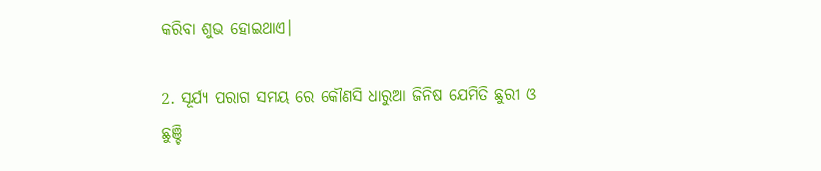କରିବା ଶୁଭ ହୋଇଥାଏ।

2. ସୂର୍ଯ୍ୟ ପରାଗ ସମୟ ରେ କୌଣସି ଧାରୁଆ ଜିନିଷ ଯେମିତି ଛୁରୀ ଓ ଛୁଞ୍ଚି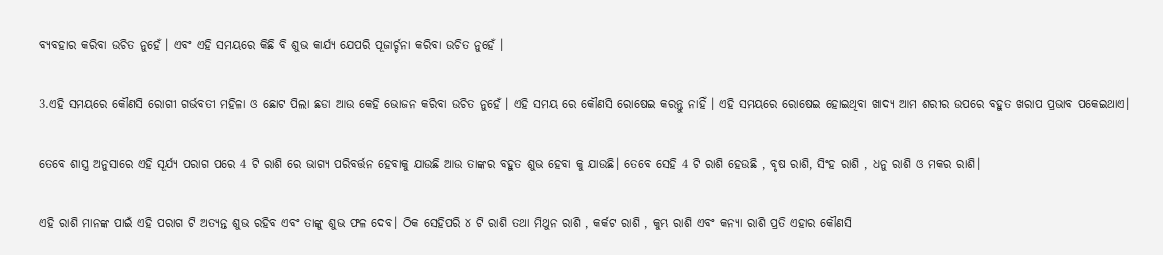ବ୍ୟବହାର କରିବା ଉଚିତ ନୁହେଁ । ଏବଂ ଏହି ସମୟରେ କିଛି ବି ଶୁଭ କାର୍ଯ୍ୟ ଯେପରି ପୂଜାର୍ଚ୍ଚନା କରିବା ଉଚିତ ନୁହେଁ ।

3.ଏହି ସମୟରେ କୌଣସି ରୋଗୀ ଗର୍ଭବତୀ ମହିଳା ଓ ଛୋଟ ପିଲା ଛଡା ଆଉ କେହି ଭୋଜନ କରିବା ଉଚିତ ନୁହେଁ । ଏହି ସମୟ ରେ କୌଣସି ରୋଷେଇ କରନ୍ତୁ ନାହିଁ । ଏହି ସମୟରେ ରୋଷେଇ ହୋଇଥିବା ଖାଦ୍ୟ ଆମ ଶରୀର ଉପରେ ବହୁତ ଖରାପ ପ୍ରଭାବ ପକେଇଥାଏ।

ତେବେ ଶାସ୍ତ୍ର ଅନୁସାରେ ଏହି ସୂର୍ଯ୍ୟ ପରାଗ ପରେ 4 ଟି ରାଶି ରେ ଭାଗ୍ୟ ପରିବର୍ତ୍ତନ ହେବାକୁ ଯାଉଛି ଆଉ ତାଙ୍କର ବହୁତ ଶୁଭ ହେବା କୁ ଯାଉଛି। ତେବେ ସେହି 4 ଟି ରାଶି ହେଉଛି , ବୃଷ ରାଶି, ସିଂହ ରାଶି , ଧନୁ ରାଶି ଓ ମକର ରାଶି।

ଏହି ରାଶି ମାନଙ୍କ ପାଇଁ ଏହି ପରାଗ ଟି ଅତ୍ୟନ୍ତ ଶୁଭ ରହିବ ଏବଂ ତାଙ୍କୁ ଶୁଭ ଫଳ ଦେବ। ଠିକ ସେହିପରି ୪ ଟି ରାଶି ତଥା ମିଥୁନ ରାଶି , କର୍କଟ ରାଶି , କୁମ୍ଭ ରାଶି ଏବଂ କନ୍ୟା ରାଶି ପ୍ରତି ଏହାର କୌଣସି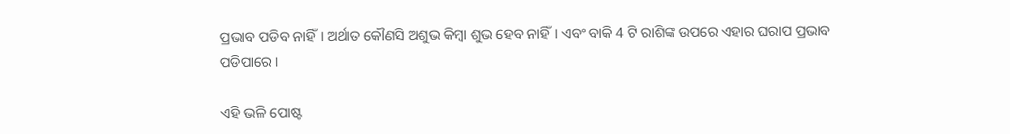ପ୍ରଭାବ ପଡିବ ନାହିଁ। ଅର୍ଥାତ କୌଣସି ଅଶୁଭ କିମ୍ବା ଶୁଭ ହେବ ନାହିଁ। ଏବଂ ବାକି 4 ଟି ରାଶିଙ୍କ ଉପରେ ଏହାର ଘରାପ ପ୍ରଭାବ ପଡିପାରେ ।

ଏହି ଭଳି ପୋଷ୍ଟ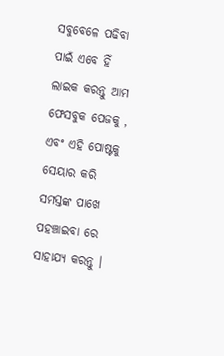ସବୁବେଳେ ପଢିବା ପାଇଁ ଏବେ ହିଁ ଲାଇକ କରନ୍ତୁ ଆମ ଫେସବୁକ ପେଜକୁ , ଏବଂ ଏହି ପୋଷ୍ଟକୁ ସେୟାର କରି ସମସ୍ତଙ୍କ ପାଖେ ପହଞ୍ଚାଇବା ରେ ସାହାଯ୍ୟ କରନ୍ତୁ ।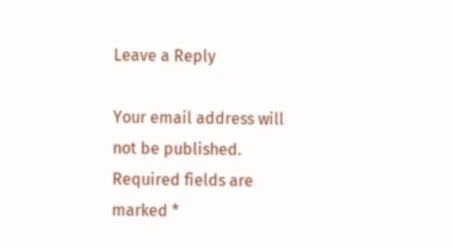Leave a Reply

Your email address will not be published. Required fields are marked *